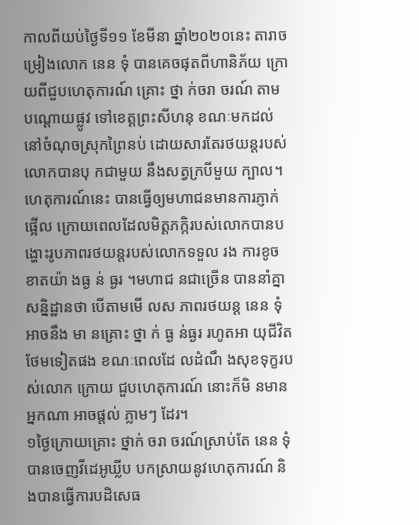កាលពីយប់ថ្ងៃទី១១ ខែមីនា ឆ្នាំ២០២០នេះ តារាចម្រៀងលោក នេន ទុំ បានគេចផុតពីហានិភ័យ ក្រោយពីជួបហេតុការណ៍ គ្រោះ ថ្នា ក់ចរា ចរណ៍ តាម បណ្តោយផ្លូវ ទៅខេត្តព្រះសីហនុ ខណៈមកដល់នៅចំណុចស្រុកព្រៃនប់ ដោយសារតែរថយន្តរបស់លោកបានបុ កជាមួយ នឹងសត្វក្របីមួយ ក្បាល។
ហេតុការណ៍នេះ បានធ្វើឲ្យមហាជនមានការភ្ញាក់ផ្អើល ក្រោយពេលដែលមិត្តភក្កិរបស់លោកបានបង្ហោះរូបភាពរថយន្តរបស់លោកទទួល រង ការខូច ខាតយ៉ា ងធ្ង ន់ ធ្ងរ ។មហាជ នជាច្រើន បាននាំគ្នាសន្និដ្ឋានថា បើតាមមើ លស ភាពរថយន្ត នេន ទុំ អាចនឹង មា នគ្រោះ ថ្នា ក់ ធ្ង ន់ធ្ងរ រហូតអា យុជីវិត ថែមទៀតផង ខណៈពេលដែ លដំណឹ ងសុខទុក្ខរប ស់លោក ក្រោយ ជួបហេតុការណ៍ នោះក៏មិ នមានអ្នកណា អាចផ្តល់ ភ្លាមៗ ដែរ។
១ថ្ងៃក្រោយគ្រោះ ថ្នាក់ ចរា ចរណ៍ស្រាប់តែ នេន ទុំ បានចេញវីដេអូឃ្លីប បកស្រាយនូវហេតុការណ៍ និងបានធ្វើការបដិសេធ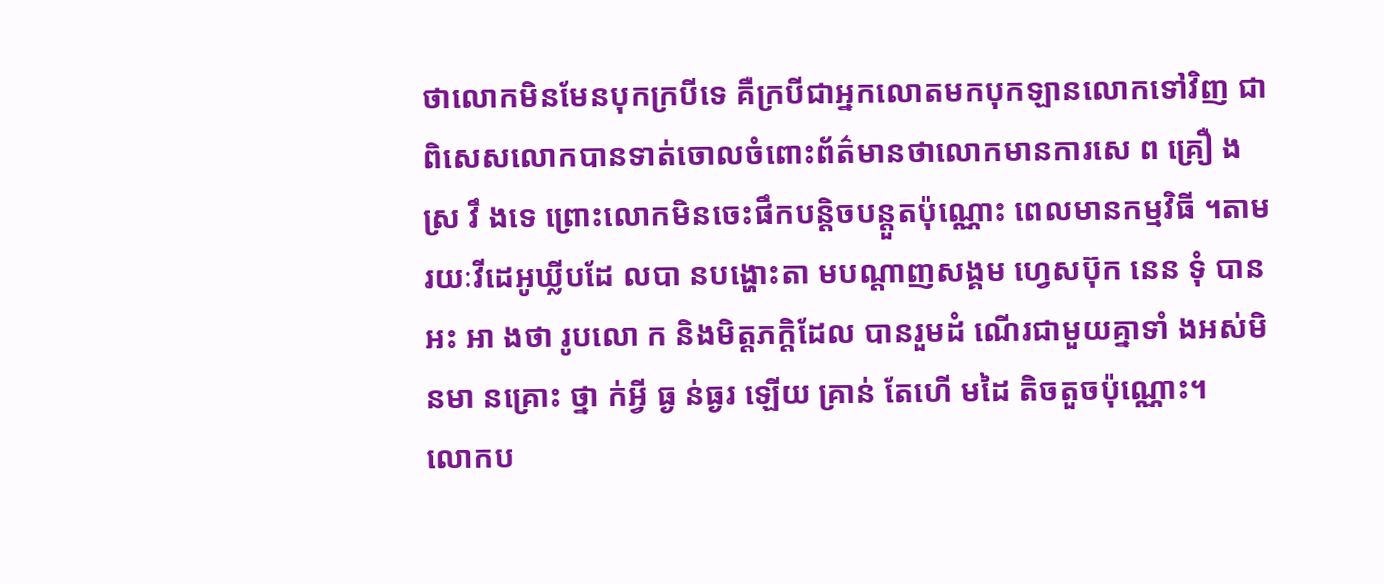ថាលោកមិនមែនបុកក្របីទេ គឺក្របីជាអ្នកលោតមកបុកឡានលោកទៅវិញ ជាពិសេសលោកបានទាត់ចោលចំពោះព័ត៌មានថាលោកមានការសេ ព គ្រឿ ង ស្រ វឹ ងទេ ព្រោះលោកមិនចេះផឹកបន្តិចបន្តួតប៉ុណ្ណោះ ពេលមានកម្មវិធី ។តាមរយៈវីដេអូឃ្លីបដែ លបា នបង្ហោះតា មបណ្តាញសង្គម ហ្វេសប៊ុក នេន ទុំ បានអះ អា ងថា រូបលោ ក និងមិត្តភក្តិដែល បានរួមដំ ណើរជាមួយគ្នាទាំ ងអស់មិ នមា នគ្រោះ ថ្នា ក់អ្វី ធ្ង ន់ធ្ងរ ឡើយ គ្រាន់ តែហើ មដៃ តិចតួចប៉ុណ្ណោះ។
លោកប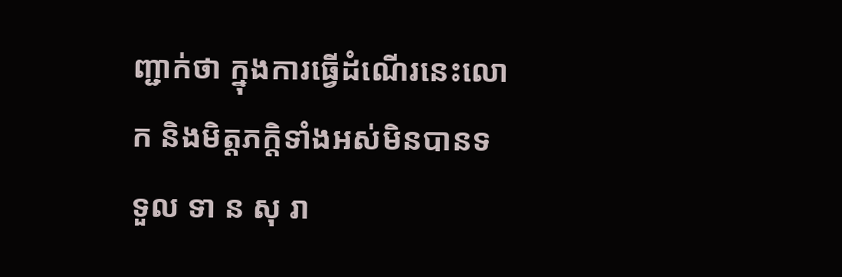ញ្ជាក់ថា ក្នុងការធ្វើដំណើរនេះលោក និងមិត្តភក្តិទាំងអស់មិនបានទទួល ទា ន សុ រា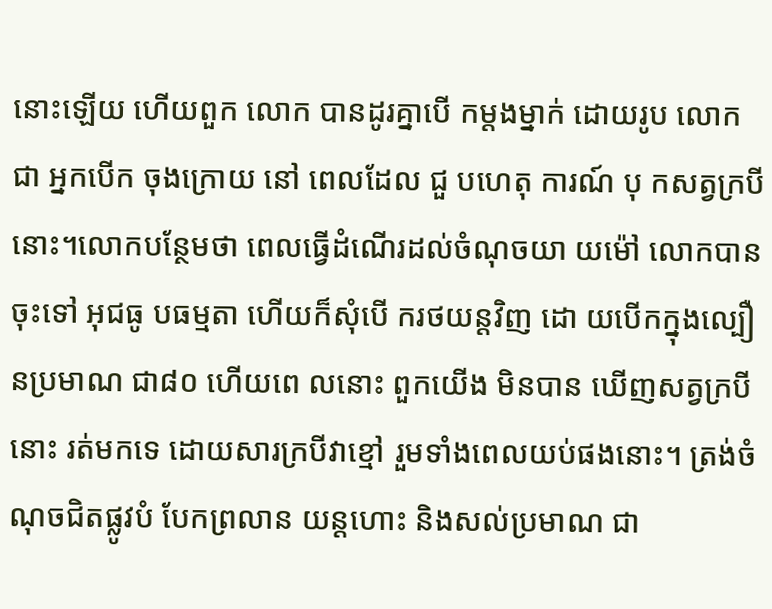នោះឡើយ ហើយពួក លោក បានដូរគ្នាបើ កម្តងម្នាក់ ដោយរូប លោកជា អ្នកបើក ចុងក្រោយ នៅ ពេលដែល ជួ បហេតុ ការណ៍ បុ កសត្វក្របីនោះ។លោកបន្ថែមថា ពេលធ្វើដំណើរដល់ចំណុចយា យម៉ៅ លោកបានចុះទៅ អុជធូ បធម្មតា ហើយក៏សុំបើ ករថយន្តវិញ ដោ យបើកក្នុងល្បឿនប្រមាណ ជា៨០ ហើយពេ លនោះ ពួកយើង មិនបាន ឃើញសត្វក្របីនោះ រត់មកទេ ដោយសារក្របីវាខ្មៅ រួមទាំងពេលយប់ផងនោះ។ ត្រង់ចំណុចជិតផ្លូវបំ បែកព្រលាន យន្តហោះ និងសល់ប្រមាណ ជា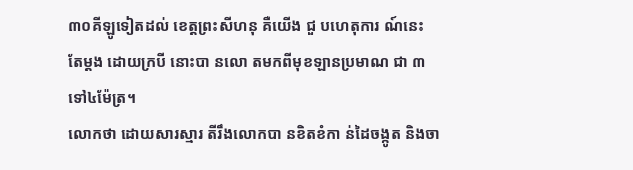៣០គីឡូទៀតដល់ ខេត្តព្រះសីហនុ គឺយើង ជួ បហេតុការ ណ៍នេះ តែម្តង ដោយក្របី នោះបា នលោ តមកពីមុខឡានប្រមាណ ជា ៣ទៅ៤ម៉ែត្រ។
លោកថា ដោយសារស្មារ តីរឹងលោកបា នខិតខំកា ន់ដៃចង្កូត និងចា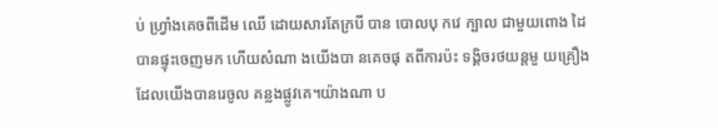ប់ ហ្វ្រាំងគេចពីដើម ឈើ ដោយសារតែក្របី បាន បោលបុ កវេ ក្បាល ជាមួយពោង ដៃបានផ្ទុះចេញមក ហើយសំណា ងយើងបា នគេចផុ តពីការប៉ះ ទង្គិចរថយន្តមួ យគ្រឿង ដែលយើងបានរេចូល គន្លងផ្លូវគេ។យ៉ាងណា ប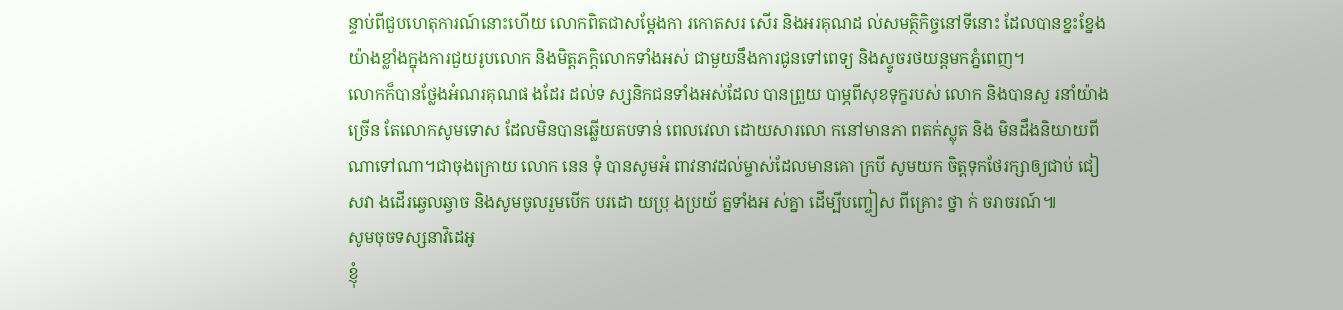ន្ទាប់ពីជួបហេតុការណ៍នោះហើយ លោកពិតជាសម្តែងកា រកោតសរ សើរ និងអរគុណដ ល់សមត្ថិកិច្ចនៅទីនោះ ដែលបានខ្នះខ្នែងយ៉ាងខ្លាំងក្នុងការជួយរូបលោក និងមិត្តភក្តិលោកទាំងអស់ ជាមួយនឹងការជូនទៅពេទ្យ និងស្ទូចរថយន្តមកភ្នំពេញ។
លោកក៏បានថ្លែងអំណរគុណផ ងដែរ ដល់ទ ស្សនិកជនទាំងអស់ដែល បានព្រួយ បាម្ភពីសុខទុក្ខរបស់ លោក និងបានសួ រនាំយ៉ាងច្រើន តែលោកសូមទោស ដែលមិនបានឆ្លើយតបទាន់ ពេលវេលា ដោយសារលោ កនៅមានភា ពតក់ស្លុត និង មិនដឹងនិយាយពីណាទៅណា។ជាចុងក្រោយ លោក នេន ទុំ បានសូមអំ ពាវនាវដល់ម្ចាស់ដែលមានគោ ក្របី សូមយក ចិត្តទុកថែរក្សាឲ្យជាប់ ជៀសវា ងដើរឆ្វេលឆ្វាច និងសូមចូលរួមបើក បរដោ យប្រុ ងប្រយ័ ត្នទាំងអ ស់គ្នា ដើម្បីបញ្ចៀស ពីគ្រោះ ថ្នា ក់ ចរាចរណ៍៕
សូមចុចទស្សនាវិដេអូ
ខ្ញុំ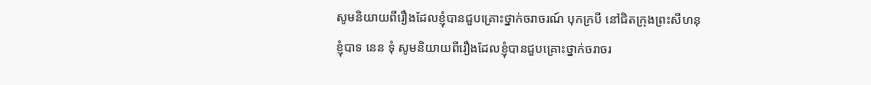សូមនិយាយពីរឿងដែលខ្ញុំបានជួបគ្រោះថ្នាក់ចរាចរណ៍ បុកក្របី នៅជិតក្រុងព្រះសីហនុ
ខ្ញុំបាទ នេន ទុំ សូមនិយាយពីរឿងដែលខ្ញុំបានជួបគ្រោះថ្នាក់ចរាចរ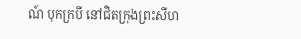ណ៍ បុកក្របី នៅជិតក្រុងព្រះសីហ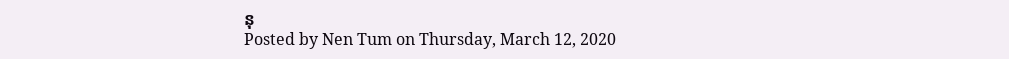នុ
Posted by Nen Tum on Thursday, March 12, 2020